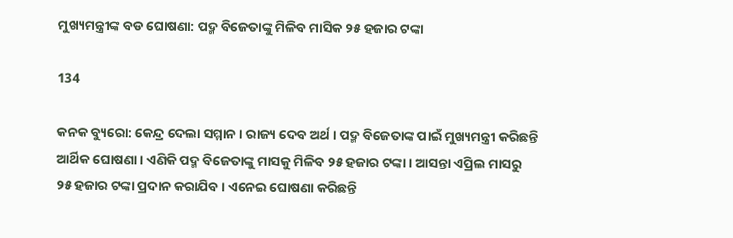ମୁଖ୍ୟମନ୍ତ୍ରୀଙ୍କ ବଡ ଘୋଷଣା: ପଦ୍ମ ବିଜେତାଙ୍କୁ ମିଳିବ ମାସିକ ୨୫ ହଜାର ଟଙ୍କା

134

କନକ ବ୍ୟୁରୋ: କେନ୍ଦ୍ର ଦେଲା ସମ୍ମାନ । ରାଜ୍ୟ ଦେବ ଅର୍ଥ । ପଦ୍ମ ବିଜେତାଙ୍କ ପାଇଁ ମୁଖ୍ୟମନ୍ତ୍ରୀ କରିଛନ୍ତି ଆର୍ଥିକ ଘୋଷଣା । ଏଣିକି ପଦ୍ମ ବିଜେତାଙ୍କୁ ମାସକୁ ମିଳିବ ୨୫ ହଜାର ଟଙ୍କା । ଆସନ୍ତା ଏପ୍ରିଲ ମାସରୁ ୨୫ ହଜାର ଟଙ୍କା ପ୍ରଦାନ କରାଯିବ । ଏନେଇ ଘୋଷଣା କରିଛନ୍ତି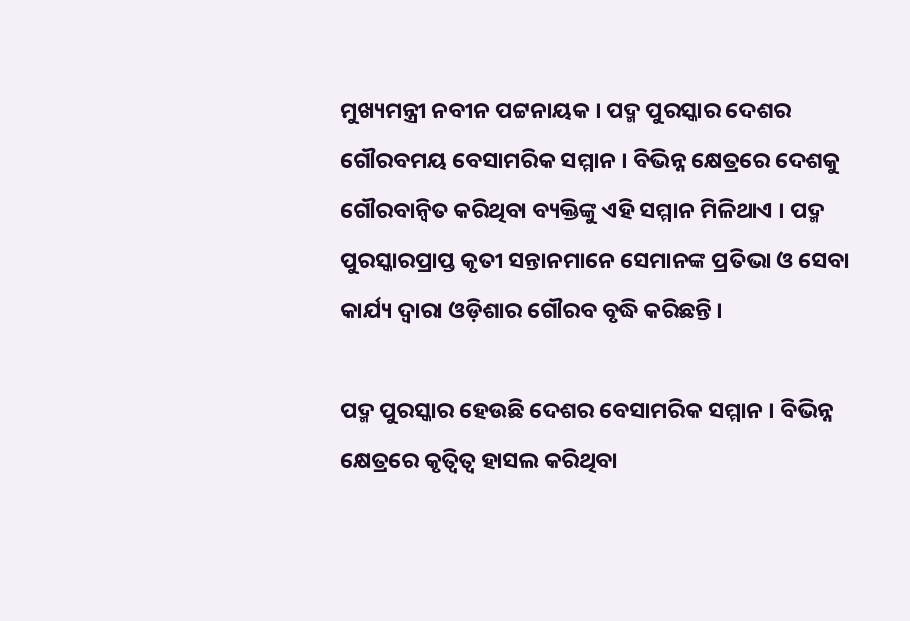ମୁଖ୍ୟମନ୍ତ୍ରୀ ନବୀନ ପଟ୍ଟନାୟକ । ପଦ୍ମ ପୁରସ୍କାର ଦେଶର ଗୌରବମୟ ବେସାମରିକ ସମ୍ମାନ । ବିଭିନ୍ନ କ୍ଷେତ୍ରରେ ଦେଶକୁ ଗୌରବାନ୍ୱିତ କରିଥିବା ବ୍ୟକ୍ତିଙ୍କୁ ଏହି ସମ୍ମାନ ମିଳିଥାଏ । ପଦ୍ମ ପୁରସ୍କାରପ୍ରାପ୍ତ କୃତୀ ସନ୍ତାନମାନେ ସେମାନଙ୍କ ପ୍ରତିଭା ଓ ସେବା କାର୍ଯ୍ୟ ଦ୍ୱାରା ଓଡ଼ିଶାର ଗୌରବ ବୃଦ୍ଧି କରିଛନ୍ତି ।

ପଦ୍ମ ପୁରସ୍କାର ହେଉଛି ଦେଶର ବେସାମରିକ ସମ୍ମାନ । ବିଭିନ୍ନ କ୍ଷେତ୍ରରେ କୃତ୍ୱିତ୍ୱ ହାସଲ କରିଥିବା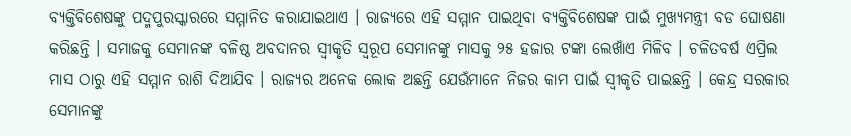ବ୍ୟକ୍ତିବିଶେଷଙ୍କୁ ପଦ୍ମପୁରସ୍କାରରେ ସମ୍ମାନିତ କରାଯାଇଥାଏ । ରାଜ୍ୟରେ ଏହି ସମ୍ମାନ ପାଇଥିବା ବ୍ୟକ୍ତିବିଶେଷଙ୍କ ପାଇଁ ମୁଖ୍ୟମନ୍ତ୍ରୀ ବଡ ଘୋଷଣା କରିଛନ୍ତି । ସମାଜକୁ ସେମାନଙ୍କ ବଳିଷ୍ଠ ଅବଦାନର ସ୍ୱୀକୃତି ସ୍ୱରୂପ ସେମାନଙ୍କୁ ମାସକୁ ୨୫ ହଜାର ଟଙ୍କା ଲେଖାଁଏ ମିଳିବ । ଚଳିତବର୍ଷ ଏପ୍ରିଲ ମାସ ଠାରୁ ଏହି ସମ୍ମାନ ରାଶି ଦିଆଯିବ । ରାଜ୍ୟର ଅନେକ ଲୋକ ଅଛନ୍ତି ଯେଉଁମାନେ ନିଜର କାମ ପାଇଁ ସ୍ୱୀକୃତି ପାଇଛନ୍ତି । କେନ୍ଦ୍ର ସରକାର ସେମାନଙ୍କୁ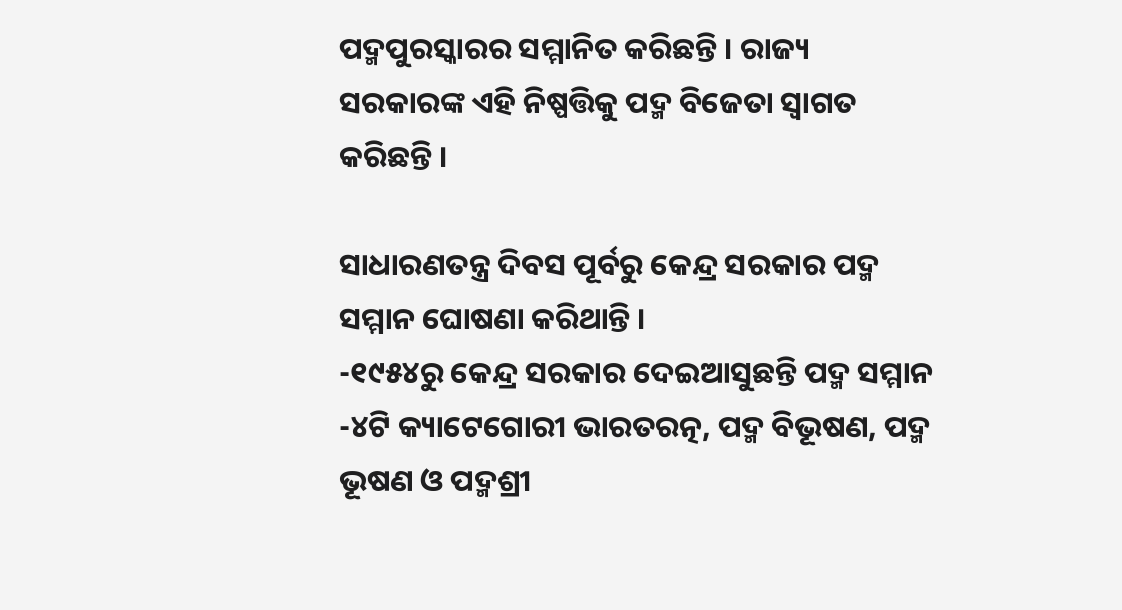ପଦ୍ମପୁରସ୍କାରର ସମ୍ମାନିତ କରିଛନ୍ତି । ରାଜ୍ୟ ସରକାରଙ୍କ ଏହି ନିଷ୍ପତ୍ତିକୁ ପଦ୍ମ ବିଜେତା ସ୍ୱାଗତ କରିଛନ୍ତି ।

ସାଧାରଣତନ୍ତ୍ର ଦିବସ ପୂର୍ବରୁ କେନ୍ଦ୍ର ସରକାର ପଦ୍ମ ସମ୍ମାନ ଘୋଷଣା କରିଥାନ୍ତି ।
-୧୯୫୪ରୁ କେନ୍ଦ୍ର ସରକାର ଦେଇଆସୁଛନ୍ତି ପଦ୍ମ ସମ୍ମାନ
-୪ଟି କ୍ୟାଟେଗୋରୀ ଭାରତରତ୍ନ, ପଦ୍ମ ବିଭୂଷଣ, ପଦ୍ମ ଭୂଷଣ ଓ ପଦ୍ମଶ୍ରୀ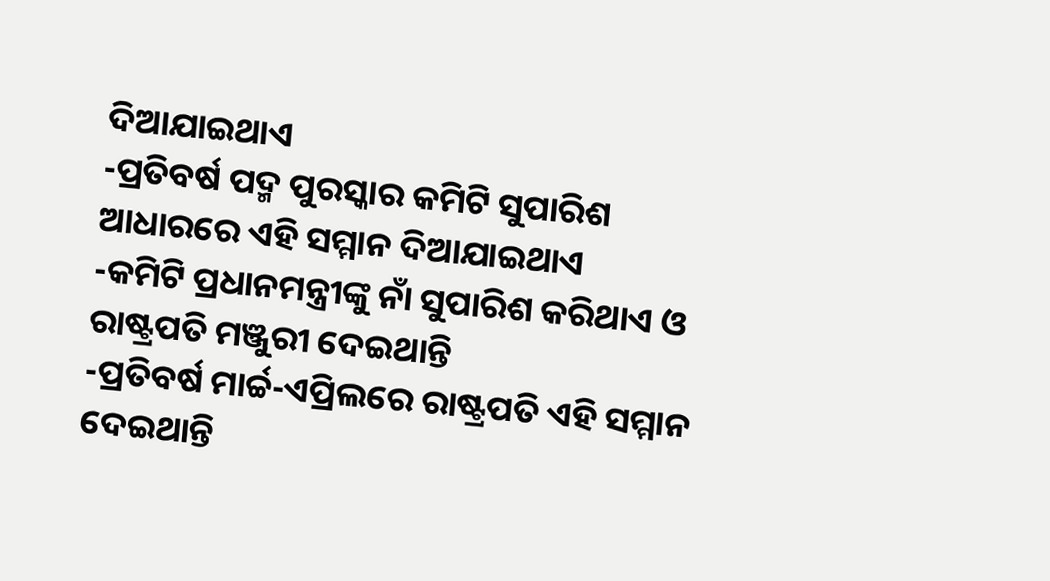ଦିଆଯାଇଥାଏ
-ପ୍ରତିବର୍ଷ ପଦ୍ମ ପୁରସ୍କାର କମିଟି ସୁପାରିଶ ଆଧାରରେ ଏହି ସମ୍ମାନ ଦିଆଯାଇଥାଏ
-କମିଟି ପ୍ରଧାନମନ୍ତ୍ରୀଙ୍କୁ ନାଁ ସୁପାରିଶ କରିଥାଏ ଓ ରାଷ୍ଟ୍ରପତି ମଞ୍ଜୁରୀ ଦେଇଥାନ୍ତି
-ପ୍ରତିବର୍ଷ ମାର୍ଚ୍ଚ-ଏପ୍ରିଲରେ ରାଷ୍ଟ୍ରପତି ଏହି ସମ୍ମାନ ଦେଇଥାନ୍ତି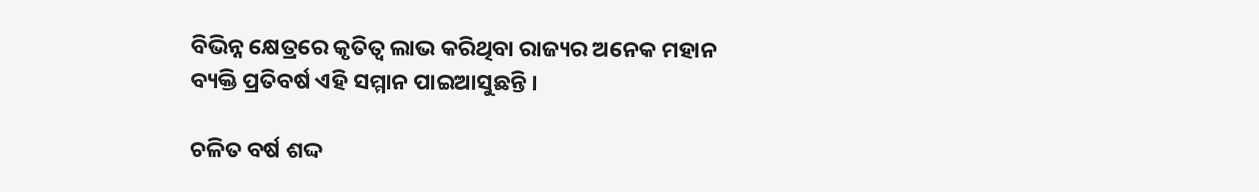ବିଭିନ୍ନ କ୍ଷେତ୍ରରେ କୃତିତ୍ୱ ଲାଭ କରିଥିବା ରାଜ୍ୟର ଅନେକ ମହାନ ବ୍ୟକ୍ତି ପ୍ରତିବର୍ଷ ଏହି ସମ୍ମାନ ପାଇଆସୁଛନ୍ତି ।

ଚଳିତ ବର୍ଷ ଶଦ୍ଦ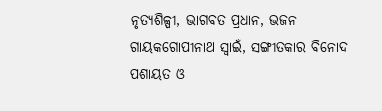ନୃତ୍ୟଶିଳ୍ପୀ, ଭାଗବତ ପ୍ରଧାନ, ଭଜନ ଗାୟକଗୋପୀନାଥ ସ୍ୱାଇଁ, ସଙ୍ଗୀତକାର ବିନୋଦ ପଶାୟତ ଓ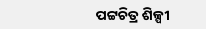ପଟ୍ଟଚିତ୍ର ଶିଳ୍ପୀ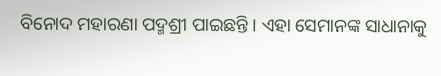ବିନୋଦ ମହାରଣା ପଦ୍ମଶ୍ରୀ ପାଇଛନ୍ତି । ଏହା ସେମାନଙ୍କ ସାଧାନାକୁ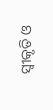ସ୍ୱୀକୃତି ଓ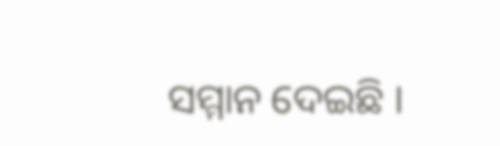ସମ୍ମାନ ଦେଇଛି ।